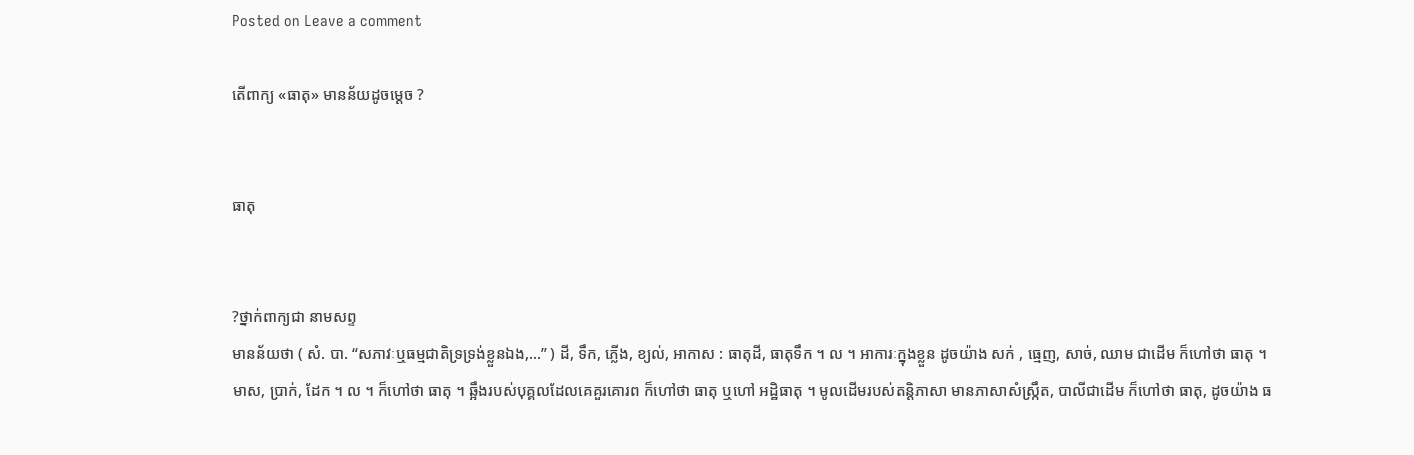Posted on Leave a comment

តើពាក្យ «ធាតុ» មានន័យដូចម្ដេច ?


ធាតុ


?ថ្នាក់ពាក្យជា នាមសព្ទ
មានន័យថា ( សំ. បា. “សភាវៈឬធម្មជាតិទ្រទ្រង់ខ្លួនឯង,…” ) ដី, ទឹក, ភ្លើង, ខ្យល់, អាកាស : ធាតុដី, ធាតុទឹក ។ ល ។ អាការៈក្នុងខ្លួន ដូចយ៉ាង សក់ , ធ្មេញ, សាច់, ឈាម ជាដើម ក៏ហៅថា ធាតុ ។ មាស, ប្រាក់, ដែក ។ ល ។ ក៏ហៅថា ធាតុ ។ ឆ្អឹងរបស់បុគ្គលដែលគេគួរគោរព ក៏ហៅថា ធាតុ ឬហៅ អដ្ឋិធាតុ ។ មូលដើមរបស់តន្តិភាសា មានភាសាសំស្រ្កឹត, បាលីជាដើម ក៏ហៅថា ធាតុ, ដូចយ៉ាង ធ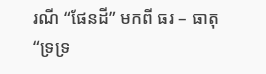រណី “ផែនដី” មកពី ធរ – ធាតុ “ទ្រទ្រ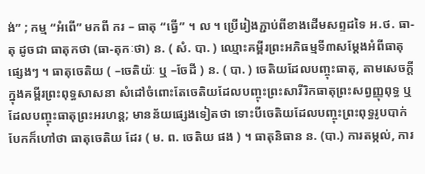ង់” ; កម្ម “អំពើ” មកពី ករ – ធាតុ “ធ្វើ” ។ ល ។ ប្រើរៀងភ្ជាប់ពីខាងដើមសព្ទដទៃ អ.ថ. ធា-តុ ដូចជា ធាតុកថា (ធា-តុកៈថា) ន. ( សំ. បា. ) ឈ្មោះគម្ពីរព្រះអភិធម្មទី៣សម្តែងអំពីធាតុផ្សេងៗ ។ ធាតុចេតិយ ( –ចេតិយ៉ៈ ឬ –ចែដី ) ន. ( បា. ) ចេតិយដែលបញ្ចុះធាតុ, តាមសេចក្តីក្នុងគម្ពីរព្រះពុទ្ធសាសនា សំដៅចំពោះតែចេតិយដែលបញ្ចុះព្រះសារីរិកធាតុព្រះសព្វញ្ញុពុទ្ធ ឬដែលបញ្ចុះធាតុព្រះអរហន្ត; មានន័យផ្សេងទៀតថា ទោះបីចេតិយដែលបញ្ចុះព្រះពុទ្ធរូបបាក់បែកក៏ហៅថា ធាតុចេតិយ ដែរ ( ម. ព. ចេតិយ ផង ) ។ ធាតុនិធាន ន. (បា.) ការតម្កល់, ការ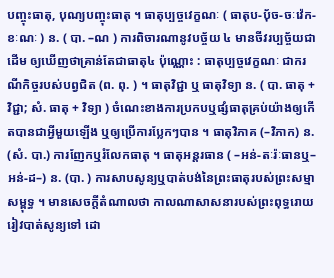បញ្ចុះធាតុ, បុណ្យបញ្ចុះធាតុ ។ ធាតុប្បច្ចវេក្ខណៈ ( ធាតុប-បុ័ច-ចៈវ៉េក-ខៈណៈ ) ន. ( បា. –ណ ) ការពិចារណានូវបច្ច័យ ៤ មានចីវរប្បច្ច័យជាដើម ឲ្យឃើញថាគ្រាន់តែជាធាតុ៤ ប៉ុណ្ណោះ : ធាតុប្បច្ចវេក្ខណៈ ជាករណីកិច្ចរបស់បព្វជិត (ព. ពុ. ) ។ ធាតុវិជ្ជា ឬ ធាតុវិទ្យា ន. ( បា. ធាតុ + វិជ្ជា; សំ. ធាតុ + វិទ្យា ) ចំណេះខាងការប្រកបឬផ្សំធាតុគ្រប់យ៉ាងឲ្យកើតបានជាអ្វីមួយឡើង ឬឲ្យប្រើការប្លែកៗបាន ។ ធាតុវិភាគ (–វិភាក) ន. (សំ. បា.) ការញែកឬរំលែកធាតុ ។ ធាតុអន្តរធាន ( –អន់-តៈរ៉ៈធានឬ–អន់-ដ–) ន. (បា. ) ការសាបសូន្យឬបាត់បង់នៃព្រះធាតុរបស់ព្រះសម្មាសម្ពុទ្ធ ។ មានសេចក្តីតំណាលថា កាលណាសាសនារបស់ព្រះពុទ្ធរោយរៀវបាត់សូន្យទៅ ដោ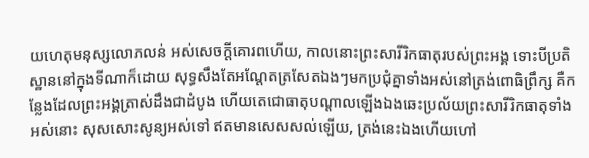យហេតុមនុស្សលោភលន់ អស់សេចក្តីគោរពហើយ, កាលនោះព្រះសារីរិកធាតុរបស់ព្រះអង្គ ទោះបីប្រតិស្ឋាននៅក្នុងទីណាក៏ដោយ សុទ្ធសឹងតែអណ្តែតត្រសែតឯងៗមកប្រជុំគ្នាទាំងអស់នៅត្រង់ពោធិព្រឹក្ស គឺកន្លែងដែលព្រះអង្គត្រាស់ដឹងជាដំបូង ហើយតេជោធាតុបណ្តាលឡើងឯងឆេះប្រល័យព្រះសារីរិកធាតុទាំងអស់នោះ សុសសោះសូន្យអស់ទៅ ឥតមានសេសសល់ឡើយ, ត្រង់នេះឯងហើយហៅ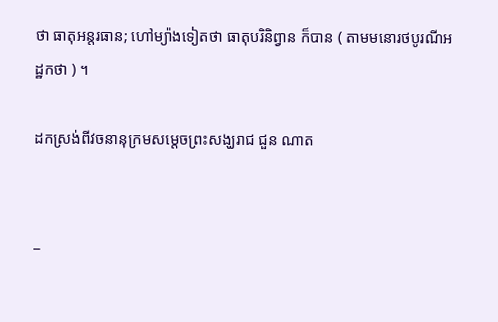ថា ធាតុអន្តរធាន; ហៅម្យ៉ាងទៀតថា ធាតុបរិនិព្វាន ក៏បាន ( តាមមនោរថបូរណីអដ្ឋកថា ) ។

ដកស្រង់ពីវចនានុក្រមសម្ដេចព្រះសង្ឃរាជ ជួន ណាត


_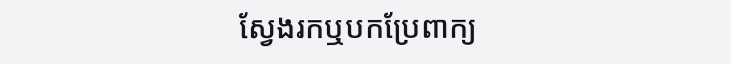ស្វែងរកឬបកប្រែពាក្យ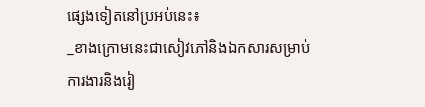ផ្សេងទៀតនៅប្រអប់នេះ៖
_ខាងក្រោមនេះជាសៀវភៅនិងឯកសារសម្រាប់ការងារនិងរៀ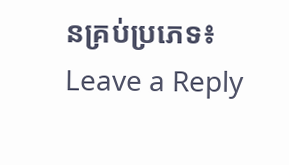នគ្រប់ប្រភេទ៖
Leave a Reply